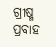ଗ୍ରୀଷ୍ମ ପ୍ରବାହ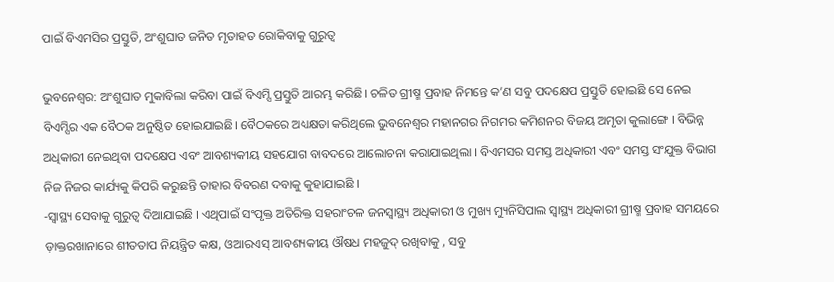ପାଇଁ ବିଏମସିର ପ୍ରସ୍ତୁତି, ଅଂଶୁଘାତ ଜନିତ ମୃତାହତ ରୋକିବାକୁ ଗୁରୁତ୍ବ

ଭୁବନେଶ୍ବର: ଅଂଶୁଘାତ ମୁକାବିଲା କରିବା ପାଇଁ ବିଏମ୍ସି ପ୍ରସ୍ତୁତି ଆରମ୍ଭ କରିଛି। ଚଳିତ ଗ୍ରୀଷ୍ମ ପ୍ରବାହ ନିମନ୍ତେ କ’ଣ ସବୁ ପଦକ୍ଷେପ ପ୍ରସ୍ତୁତି ହୋଇଛି ସେ ନେଇ ବିଏମ୍ସିର ଏକ ବୈଠକ ଅନୁଷ୍ଠିତ ହୋଇଯାଇଛି। ବୈଠକରେ ଅଧ୍ୟକ୍ଷତା କରିଥିଲେ ଭୁବନେଶ୍ୱର ମହାନଗର ନିଗମର କମିଶନର ବିଜୟ ଅମୃତା କୁଲାଙ୍ଗେ । ବିଭିନ୍ନ ଅଧିକାରୀ ନେଇଥିବା ପଦକ୍ଷେପ ଏବଂ ଆବଶ୍ୟକୀୟ ସହଯୋଗ ବାବଦରେ ଆଲୋଚନା କରାଯାଇଥିଲା । ବିଏମସର ସମସ୍ତ ଅଧିକାରୀ ଏବଂ ସମସ୍ତ ସଂଯୁକ୍ତ ବିଭାଗ ନିଜ ନିଜର କାର୍ଯ୍ୟକୁ କିପରି କରୁଛନ୍ତି ତାହାର ବିବରଣ ଦବାକୁ କୁହାଯାଇଛି ।
-ସ୍ୱାସ୍ଥ୍ୟ ସେବାକୁ ଗୁରୁତ୍ୱ ଦିଆଯାଇଛି । ଏଥିପାଇଁ ସଂପୃକ୍ତ ଅତିରିକ୍ତ ସହରାଂଚଳ ଜନସ୍ୱାସ୍ଥ୍ୟ ଅଧିକାରୀ ଓ ମୁଖ୍ୟ ମ୍ୟୁନିସିପାଲ ସ୍ୱାସ୍ଥ୍ୟ ଅଧିକାରୀ ଗ୍ରୀଷ୍ମ ପ୍ରବାହ ସମୟରେ ଡ଼ାକ୍ତରଖାନାରେ ଶୀତତାପ ନିୟନ୍ତ୍ରିତ କକ୍ଷ, ଓଆରଏସ୍ ଆବଶ୍ୟକୀୟ ଔଷଧ ମହଜୁଦ୍ ରଖିବାକୁ , ସବୁ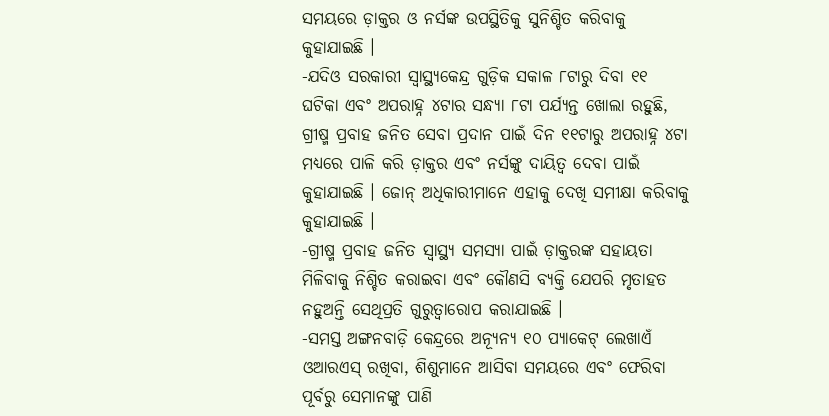ସମୟରେ ଡ଼ାକ୍ତର ଓ ନର୍ସଙ୍କ ଉପସ୍ଥିତିକୁ ସୁନିଶ୍ଚିତ କରିବାକୁ କୁହାଯାଇଛି ।
-ଯଦିଓ ସରକାରୀ ସ୍ୱାସ୍ଥ୍ୟକେନ୍ଦ୍ର ଗୁଡ଼ିକ ସକାଳ ୮ଟାରୁ ଦିବା ୧୧ ଘଟିକା ଏବଂ ଅପରାହ୍ନ ୪ଟାର ସନ୍ଧ୍ୟା ୮ଟା ପର୍ଯ୍ୟନ୍ତ ଖୋଲା ରହୁଛି, ଗ୍ରୀଷ୍ମ ପ୍ରବାହ ଜନିତ ସେବା ପ୍ରଦାନ ପାଇଁ ଦିନ ୧୧ଟାରୁ ଅପରାହ୍ନ ୪ଟା ମଧ୍ୟରେ ପାଳି କରି ଡ଼ାକ୍ତର ଏବଂ ନର୍ସଙ୍କୁ ଦାୟିତ୍ୱ ଦେବା ପାଇଁ କୁହାଯାଇଛି । ଜୋନ୍ ଅଧିକାରୀମାନେ ଏହାକୁ ଦେଖି ସମୀକ୍ଷା କରିବାକୁ କୁହାଯାଇଛି ।
-ଗ୍ରୀଷ୍ମ ପ୍ରବାହ ଜନିତ ସ୍ୱାସ୍ଥ୍ୟ ସମସ୍ୟା ପାଇଁ ଡ଼ାକ୍ତରଙ୍କ ସହାୟତା ମିଳିବାକୁ ନିଶ୍ଚିତ କରାଇବା ଏବଂ କୌଣସି ବ୍ୟକ୍ତି ଯେପରି ମୃତାହତ ନହୁଅନ୍ତି ସେଥିପ୍ରତି ଗୁରୁତ୍ୱାରୋପ କରାଯାଇଛି ।
-ସମସ୍ତ ଅଙ୍ଗନବାଡ଼ି କେନ୍ଦ୍ରରେ ଅନ୍ୟୂନ୍ୟ ୧୦ ପ୍ୟାକେଟ୍ ଲେଖାଏଁ ଓଆରଏସ୍ ରଖିବା, ଶିଶୁମାନେ ଆସିବା ସମୟରେ ଏବଂ ଫେରିବା ପୂର୍ବରୁ ସେମାନଙ୍କୁ ପାଣି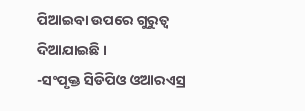ପିଆଇବା ଉପରେ ଗୁରୁତ୍ୱ ଦିଆଯାଇଛି ।
-ସଂପୃକ୍ତ ସିଡିପିଓ ଓଆରଏସ୍ର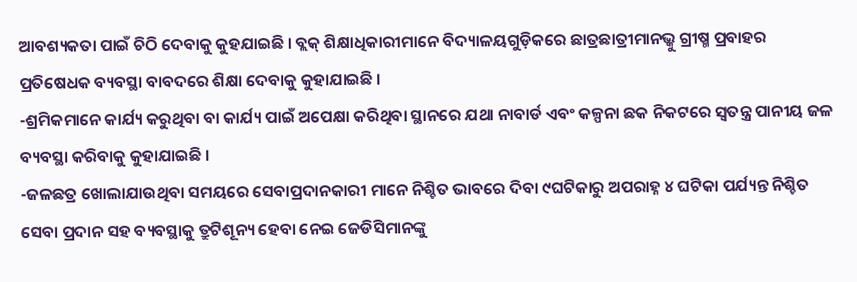ଆବଶ୍ୟକତା ପାଇଁ ଚିଠି ଦେବାକୁ କୁହଯାଇଛି । ବ୍ଲକ୍ ଶିକ୍ଷାଧିକାରୀମାନେ ବିଦ୍ୟାଳୟଗୁଡ଼ିକରେ ଛାତ୍ରଛାତ୍ରୀମାନଭ୍କୁ ଗ୍ରୀଷ୍ମ ପ୍ରବାହର ପ୍ରତିଷେଧକ ବ୍ୟବସ୍ଥା ବାବଦରେ ଶିକ୍ଷା ଦେବାକୁ କୁହାଯାଇଛି ।
-ଶ୍ରମିକମାନେ କାର୍ଯ୍ୟ କରୁଥିବା ବା କାର୍ଯ୍ୟ ପାଇଁ ଅପେକ୍ଷା କରିଥିବା ସ୍ଥାନରେ ଯଥା ନାବାର୍ଡ ଏବଂ କଳ୍ପନା ଛକ ନିକଟରେ ସ୍ୱତନ୍ତ୍ର ପାନୀୟ ଜଳ ବ୍ୟବସ୍ଥା କରିବାକୁ କୁହାଯାଇଛି ।
-ଜଳଛତ୍ର ଖୋଲାଯାଉଥିବା ସମୟରେ ସେବାପ୍ରଦାନକାରୀ ମାନେ ନିଶ୍ଚିତ ଭାବରେ ଦିବା ୯ଘଟିକାରୁ ଅପରାହ୍ନ ୪ ଘଟିକା ପର୍ଯ୍ୟନ୍ତ ନିଶ୍ଚିତ ସେବା ପ୍ରଦାନ ସହ ବ୍ୟବସ୍ଥାକୁ ତ୍ରୁଟିଶୂନ୍ୟ ହେବା ନେଇ ଜେଡିସିମାନଙ୍କୁ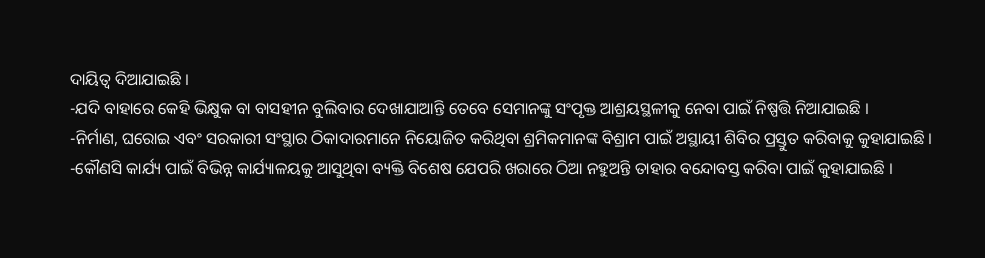ଦାୟିତ୍ୱ ଦିଆଯାଇଛି ।
-ଯଦି ବାହାରେ କେହି ଭିକ୍ଷୁକ ବା ବାସହୀନ ବୁଲିବାର ଦେଖାଯାଆନ୍ତି ତେବେ ସେମାନଙ୍କୁ ସଂପୃକ୍ତ ଆଶ୍ରୟସ୍ଥଳୀକୁ ନେବା ପାଇଁ ନିଷ୍ପତ୍ତି ନିଆଯାଇଛି ।
-ନିର୍ମାଣ, ଘରୋଇ ଏବଂ ସରକାରୀ ସଂସ୍ଥାର ଠିକାଦାରମାନେ ନିୟୋଜିତ କରିଥିବା ଶ୍ରମିକମାନଙ୍କ ବିଶ୍ରାମ ପାଇଁ ଅସ୍ଥାୟୀ ଶିବିର ପ୍ରସ୍ତୁତ କରିବାକୁ କୁହାଯାଇଛି ।
-କୌଣସି କାର୍ଯ୍ୟ ପାଇଁ ବିଭିନ୍ନ କାର୍ଯ୍ୟାଳୟକୁ ଆସୁଥିବା ବ୍ୟକ୍ତି ବିଶେଷ ଯେପରି ଖରାରେ ଠିଆ ନହୁଅନ୍ତି ତାହାର ବନ୍ଦୋବସ୍ତ କରିବା ପାଇଁ କୁହାଯାଇଛି ।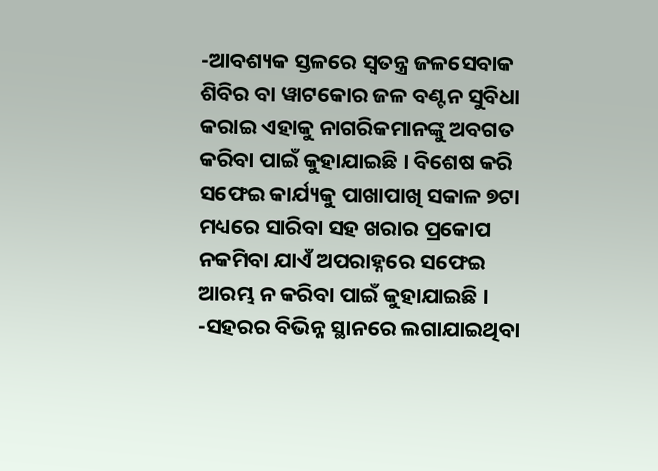-ଆବଶ୍ୟକ ସ୍ତଳରେ ସ୍ୱତନ୍ତ୍ର ଜଳସେବାକ ଶିବିର ବା ୱାଟକୋର ଜଳ ବଣ୍ଟନ ସୁବିଧା କରାଇ ଏହାକୁ ନାଗରିକମାନଙ୍କୁ ଅବଗତ କରିବା ପାଇଁ କୁହାଯାଇଛି । ବିଶେଷ କରି ସଫେଇ କାର୍ଯ୍ୟକୁ ପାଖାପାଖି ସକାଳ ୭ଟା ମଧ୍ୟରେ ସାରିବା ସହ ଖରାର ପ୍ରକୋପ ନକମିବା ଯାଏଁ ଅପରାହ୍ନରେ ସଫେଇ ଆରମ୍ଭ ନ କରିବା ପାଇଁ କୁହାଯାଇଛି ।
-ସହରର ବିଭିନ୍ନ ସ୍ଥାନରେ ଲଗାଯାଇଥିବା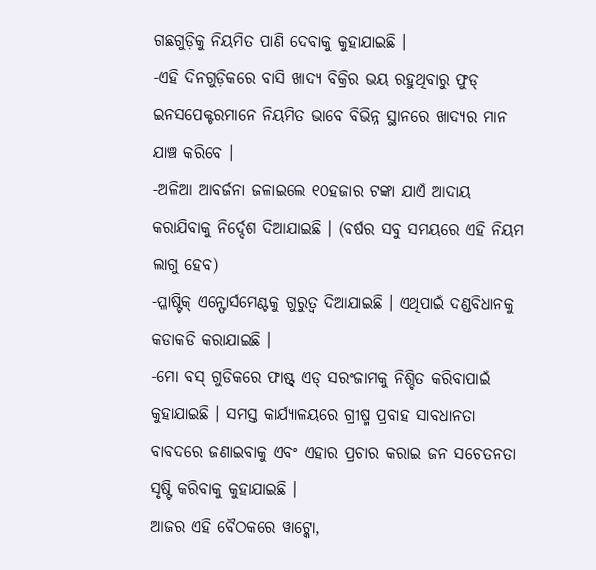ଗଛଗୁଡ଼ିକୁ ନିୟମିତ ପାଣି ଦେବାକୁ କୁହାଯାଇଛି ।
-ଏହି ଦିନଗୁଡ଼ିକରେ ବାସି ଖାଦ୍ୟ ବିକ୍ରିର ଭୟ ରହୁଥିବାରୁ ଫୁଡ୍ ଇନସପେକ୍ଟରମାନେ ନିୟମିତ ଭାବେ ବିଭିନ୍ନ ସ୍ଥାନରେ ଖାଦ୍ୟର ମାନ ଯାଞ୍ଚ କରିବେ ।
-ଅଳିଆ ଆବର୍ଜନା ଜଳାଇଲେ ୧୦ହଜାର ଟଙ୍କା ଯାଏଁ ଆଦାୟ କରାଯିବାକୁ ନିର୍ଦ୍ଦେଶ ଦିଆଯାଇଛି । (ବର୍ଷର ସବୁ ସମୟରେ ଏହି ନିୟମ ଲାଗୁ ହେବ)
-ପ୍ଳାଷ୍ଟିକ୍ ଏନ୍ଫୋର୍ସମେଣ୍ଟକୁ ଗୁରୁତ୍ୱ ଦିଆଯାଇଛି । ଏଥିପାଇଁ ଦଣ୍ଡବିଧାନକୁ କଡାକଡି କରାଯାଇଛି ।
-ମୋ ବସ୍ ଗୁଡିକରେ ଫାଷ୍ଟ୍ ଏଡ୍ ସରଂଜାମକୁ ନିଶ୍ଚିତ କରିବାପାଇଁ କୁହାଯାଇଛି । ସମସ୍ତ କାର୍ଯ୍ୟାଳୟରେ ଗ୍ରୀଷ୍ମ ପ୍ରବାହ ସାବଧାନତା ବାବଦରେ ଜଣାଇବାକୁ ଏବଂ ଏହାର ପ୍ରଚାର କରାଇ ଜନ ସଚେତନତା ସୃଷ୍ଟି କରିବାକୁ କୁହାଯାଇଛି ।
ଆଜର ଏହି ବୈଠକରେ ୱାଟ୍କୋ,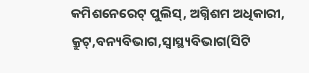କମିଶନେରେଟ୍ ପୁଲିସ୍, ଅଗ୍ନିଶମ ଅଧିକାରୀ, କ୍ରୁଟ୍,ବନ୍ୟବିଭାଗ,ସ୍ୱାସ୍ଥ୍ୟବିଭାଗ(ସିଟି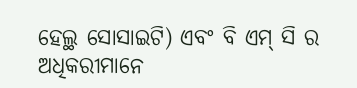ହେଲ୍ଥ ସୋସାଇଟି) ଏବଂ ବି ଏମ୍ ସି ର ଅଧିକରୀମାନେ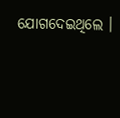ଯୋଗଦେଇଥିଲେ ।